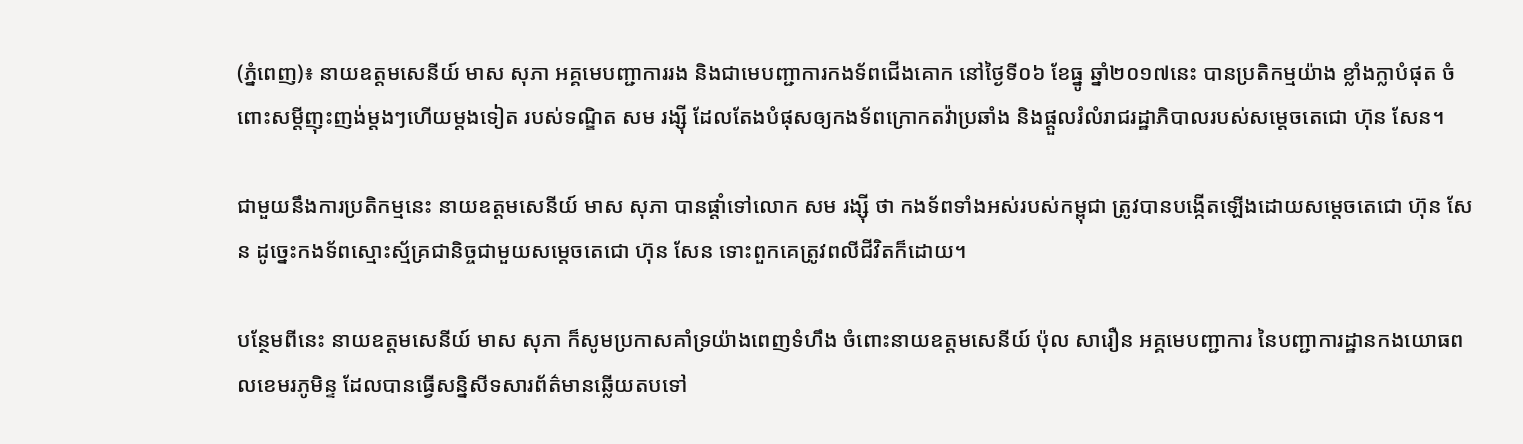(ភ្នំពេញ)៖ នាយឧត្តមសេនីយ៍ មាស សុភា អគ្គមេបញ្ជាការរង និងជាមេបញ្ជាការកងទ័ពជើងគោក នៅថ្ងៃទី០៦ ខែធ្នូ ឆ្នាំ២០១៧នេះ បានប្រតិកម្មយ៉ាង ខ្លាំងក្លាបំផុត ចំពោះសម្តីញុះញង់ម្តងៗហើយម្តងទៀត របស់ទណ្ឌិត សម រង្ស៊ី ដែលតែងបំផុសឲ្យកងទ័ពក្រោកតវ៉ាប្រឆាំង និងផ្តួលរំលំរាជរដ្ឋាភិបាលរបស់សម្តេចតេជោ ហ៊ុន សែន។

ជាមួយនឹងការប្រតិកម្មនេះ នាយឧត្តមសេនីយ៍ មាស សុភា បានផ្តាំទៅលោក សម រង្ស៊ី ថា កងទ័ពទាំងអស់របស់កម្ពុជា ត្រូវបានបង្កើតឡើងដោយសម្តេចតេជោ ហ៊ុន សែន ដូច្នេះកងទ័ពស្មោះស្ម័គ្រជានិច្ចជាមួយសម្តេចតេជោ ហ៊ុន សែន ទោះពួកគេត្រូវពលីជីវិតក៏ដោយ។

បន្ថែមពីនេះ នាយឧត្តមសេនីយ៍ មាស សុភា ក៏សូមប្រកាសគាំទ្រយ៉ាងពេញទំហឹង ចំពោះនាយឧត្តមសេនីយ៍ ប៉ុល សារឿន អគ្គមេបញ្ជាការ នៃបញ្ជាការដ្ឋានកងយោធពលខេមរភូមិន្ទ ដែលបានធ្វើសន្និសីទសារព័ត៌មានឆ្លើយតបទៅ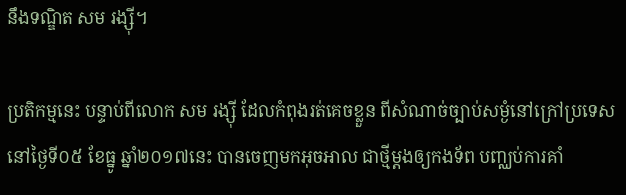នឹងទណ្ឌិត សម រង្ស៊ី។

ប្រតិកម្មនេះ បន្ទាប់ពីលោក សម រង្ស៊ី ដែលកំពុងរត់គេចខ្លួន ពីសំណាច់ច្បាប់សម្ងំនៅក្រៅប្រទេសនៅថ្ងៃទី០៥ ខែធ្នូ ឆ្នាំ២០១៧នេះ បានចេញមកអុចអាល ជាថ្មីម្តងឲ្យកងទ័ព បញ្ឈប់ការគាំ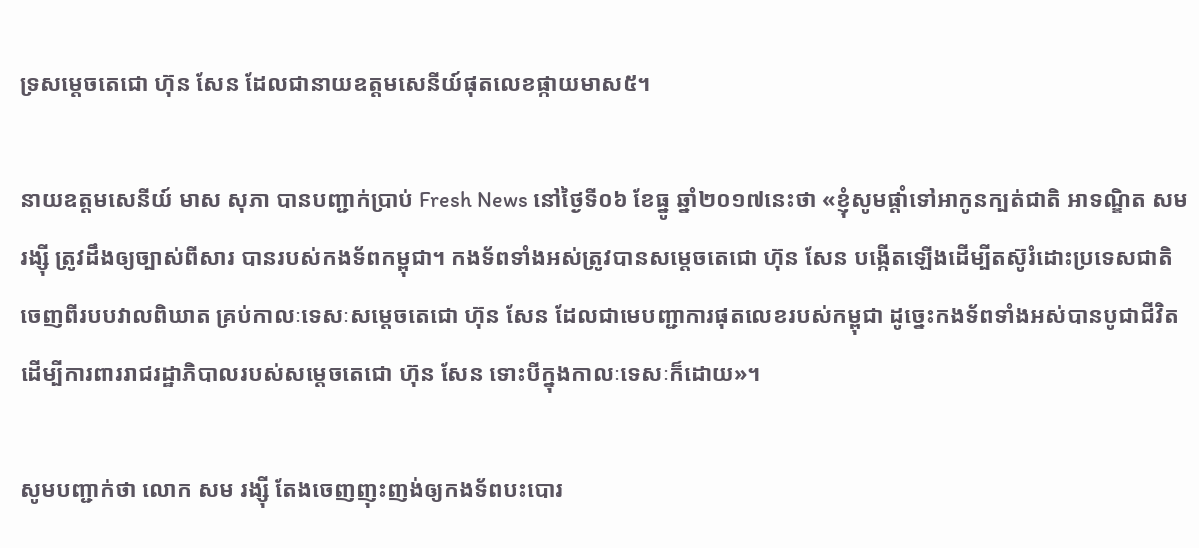ទ្រសម្តេចតេជោ ហ៊ុន សែន ដែលជានាយឧត្តមសេនីយ៍ផុតលេខផ្កាយមាស៥។

នាយឧត្តមសេនីយ៍ មាស សុភា បានបញ្ជាក់ប្រាប់ Fresh News នៅថ្ងៃទី០៦ ខែធ្នូ ឆ្នាំ២០១៧នេះថា «ខ្ញុំសូមផ្តាំទៅអាកូនក្បត់ជាតិ អាទណ្ឌិត សម រង្ស៊ី ត្រូវដឹងឲ្យច្បាស់ពីសារ បានរបស់កងទ័ពកម្ពុជា។ កងទ័ពទាំងអស់ត្រូវបានសម្តេចតេជោ ហ៊ុន សែន បង្កើតឡើងដើម្បីតស៊ូរំដោះប្រទេសជាតិ ចេញពីរបបវាលពិឃាត គ្រប់កាលៈទេសៈសម្តេចតេជោ ហ៊ុន សែន ដែលជាមេបញ្ជាការផុតលេខរបស់កម្ពុជា ដូច្នេះកងទ័ពទាំងអស់បានបូជាជីវិត ដើម្បីការពាររាជរដ្ឋាភិបាលរបស់សម្តេចតេជោ ហ៊ុន សែន ទោះបីក្នុងកាលៈទេសៈក៏ដោយ»។

សូមបញ្ជាក់ថា លោក សម រង្ស៊ី តែងចេញញុះញង់ឲ្យកងទ័ពបះបោរ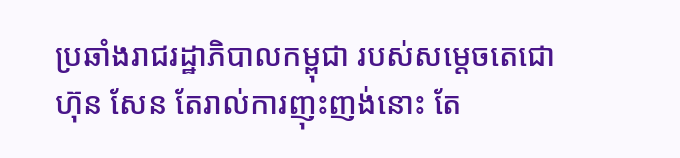ប្រឆាំងរាជរដ្ឋាភិបាលកម្ពុជា របស់សម្តេចតេជោ ហ៊ុន សែន តែរាល់ការញុះញង់នោះ តែ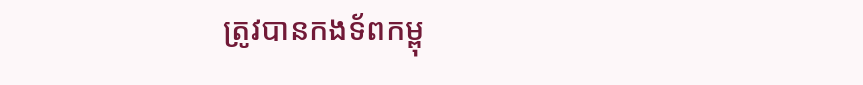ត្រូវបានកងទ័ពកម្ពុ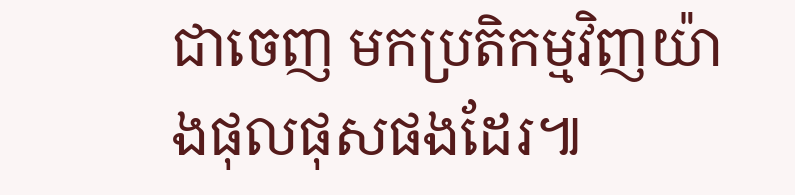ជាចេញ មកប្រតិកម្មវិញយ៉ាងផុលផុសផងដែរ៕